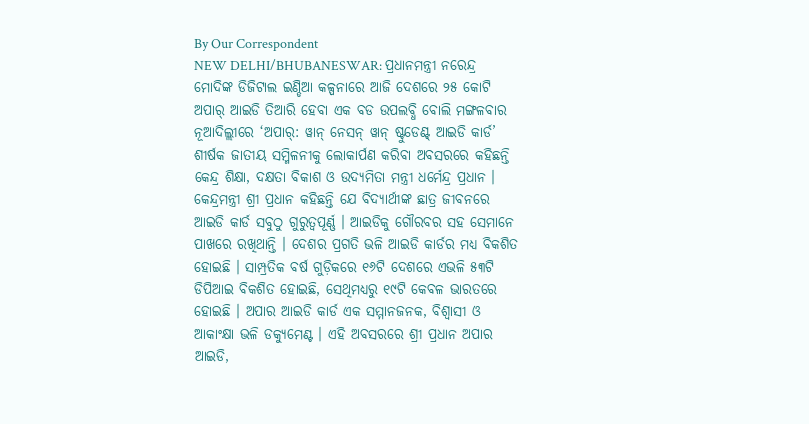By Our Correspondent
NEW DELHI/BHUBANESWAR: ପ୍ରଧାନମନ୍ତ୍ରୀ ନରେନ୍ଦ୍ର ମୋଦିଙ୍କ ଡିଜିଟାଲ ଇଣ୍ଡିଆ କଳ୍ପନାରେ ଆଜି ଦେଶରେ ୨୫ କୋଟି ଅପାର୍ ଆଇଡି ତିଆରି ହେବା ଏକ ବଡ ଉପଲବ୍ଧି ବୋଲି ମଙ୍ଗଳବାର ନୂଆଦିଲ୍ଲୀରେ ‘ଅପାର୍: ୱାନ୍ ନେସନ୍ ୱାନ୍ ଷ୍ଟୁଡେଣ୍ଟ୍ ଆଇଡି କାର୍ଡ’ ଶୀର୍ଷକ ଜାତୀୟ ସମ୍ମିଳନୀକୁ ଲୋକାର୍ପଣ କରିବା ଅବସରରେ କହିଛନ୍ତି କେନ୍ଦ୍ର ଶିକ୍ଷା, ଦକ୍ଷତା ବିକାଶ ଓ ଉଦ୍ୟମିତା ମନ୍ତ୍ରୀ ଧର୍ମେନ୍ଦ୍ର ପ୍ରଧାନ ।
କେନ୍ଦ୍ରମନ୍ତ୍ରୀ ଶ୍ରୀ ପ୍ରଧାନ କହିଛନ୍ତି ଯେ ବିଦ୍ୟାର୍ଥୀଙ୍କ ଛାତ୍ର ଜୀବନରେ ଆଇଡି କାର୍ଡ ସବୁଠୁ ଗୁରୁତ୍ୱପୂର୍ଣ୍ଣ । ଆଇଡିକୁ ଗୌରବର ସହ ସେମାନେ ପାଖରେ ରଖିଥାନ୍ତି । ଦେଶର ପ୍ରଗତି ଭଳି ଆଇଡି କାର୍ଡର ମଧ୍ୟ ବିକଶିତ ହୋଇଛି । ସାମ୍ପ୍ରତିକ ବର୍ଷ ଗୁଡ଼ିକରେ ୧୬ଟି ଦେଶରେ ଏଭଳି ୫୩ଟି ଡିପିଆଇ ବିକଶିତ ହୋଇଛି, ସେଥିମଧ୍ୟରୁ ୧୯ଟି କେବଳ ଭାରତରେ ହୋଇଛି । ଅପାର ଆଇଡି କାର୍ଡ ଏକ ସମ୍ମାନଜନକ, ବିଶ୍ୱାସୀ ଓ ଆକାଂକ୍ଷା ଭଳି ଡକ୍ୟୁମେଣ୍ଟ । ଏହି ଅବସରରେ ଶ୍ରୀ ପ୍ରଧାନ ଅପାର ଆଇଡି,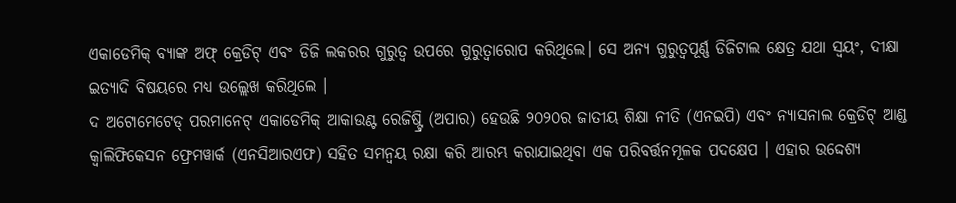ଏକାଡେମିକ୍ ବ୍ୟାଙ୍କ ଅଫ୍ କ୍ରେଡିଟ୍ ଏବଂ ଡିଜି ଲକରର ଗୁରୁତ୍ୱ ଉପରେ ଗୁରୁତ୍ୱାରୋପ କରିଥିଲେ। ସେ ଅନ୍ୟ ଗୁରୁତ୍ୱପୂର୍ଣ୍ଣ ଡିଜିଟାଲ କ୍ଷେତ୍ର ଯଥା ସ୍ୱୟଂ, ଦୀକ୍ଷା ଇତ୍ୟାଦି ବିଷୟରେ ମଧ୍ୟ ଉଲ୍ଲେଖ କରିଥିଲେ ।
ଦ ଅଟୋମେଟେଡ୍ ପରମାନେଟ୍ ଏକାଡେମିକ୍ ଆକାଉଣ୍ଟ ରେଜିଷ୍ଟ୍ରି (ଅପାର) ହେଉଛି ୨୦୨୦ର ଜାତୀୟ ଶିକ୍ଷା ନୀତି (ଏନଇପି) ଏବଂ ନ୍ୟାସନାଲ କ୍ରେଡିଟ୍ ଆଣ୍ଡ କ୍ୱାଲିଫିକେସନ ଫ୍ରେମୱାର୍କ (ଏନସିଆରଏଫ) ସହିତ ସମନ୍ୱୟ ରକ୍ଷା କରି ଆରମ୍ଭ କରାଯାଇଥିବା ଏକ ପରିବର୍ତ୍ତନମୂଳକ ପଦକ୍ଷେପ । ଏହାର ଉଦ୍ଦେଶ୍ୟ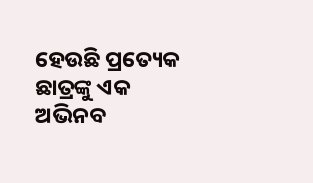ହେଉଛି ପ୍ରତ୍ୟେକ ଛାତ୍ରଙ୍କୁ ଏକ ଅଭିନବ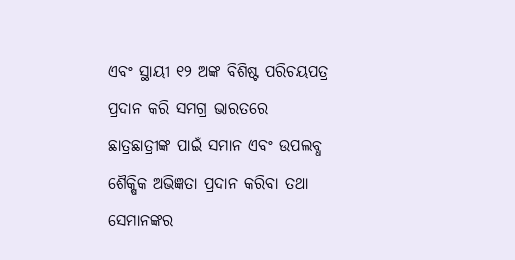ଏବଂ ସ୍ଥାୟୀ ୧୨ ଅଙ୍କ ବିଶିଷ୍ଟ ପରିଚୟପତ୍ର ପ୍ରଦାନ କରି ସମଗ୍ର ଭାରତରେ ଛାତ୍ରଛାତ୍ରୀଙ୍କ ପାଇଁ ସମାନ ଏବଂ ଉପଲବ୍ଧ ଶୈକ୍ଷିକ ଅଭିଜ୍ଞତା ପ୍ରଦାନ କରିବା ତଥା ସେମାନଙ୍କର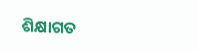ଶିକ୍ଷାଗତ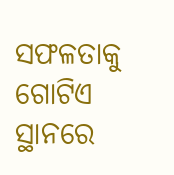ସଫଳତାକୁ ଗୋଟିଏ ସ୍ଥାନରେ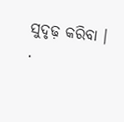ସୁଦୃଢ଼ କରିବା ।
.